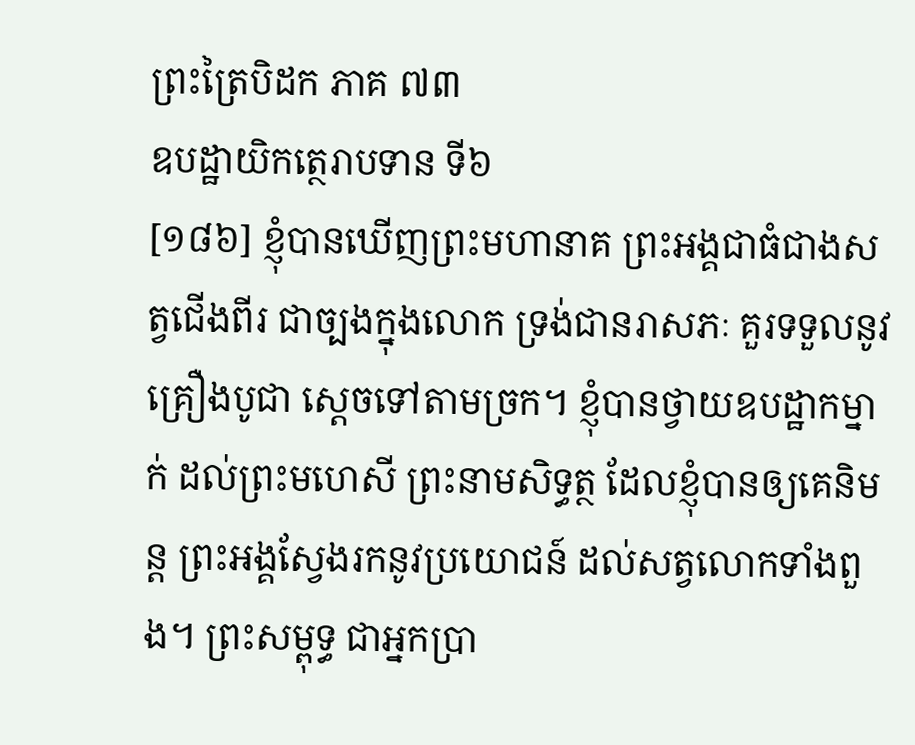ព្រះត្រៃបិដក ភាគ ៧៣
ឧបដ្ឋាយិកត្ថេរាបទាន ទី៦
[១៨៦] ខ្ញុំបានឃើញព្រះមហានាគ ព្រះអង្គជាធំជាងសត្វជើងពីរ ជាច្បងក្នុងលោក ទ្រង់ជានរាសភៈ គួរទទួលនូវគ្រឿងបូជា ស្តេចទៅតាមច្រក។ ខ្ញុំបានថ្វាយឧបដ្ឋាកម្នាក់ ដល់ព្រះមហេសី ព្រះនាមសិទ្ធត្ថ ដែលខ្ញុំបានឲ្យគេនិមន្ត ព្រះអង្គស្វែងរកនូវប្រយោជន៍ ដល់សត្វលោកទាំងពួង។ ព្រះសម្ពុទ្ធ ជាអ្នកប្រា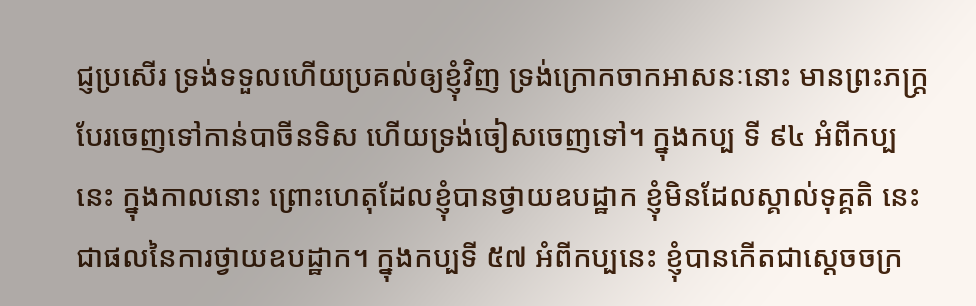ជ្ញប្រសើរ ទ្រង់ទទួលហើយប្រគល់ឲ្យខ្ញុំវិញ ទ្រង់ក្រោកចាកអាសនៈនោះ មានព្រះភក្ត្របែរចេញទៅកាន់បាចីនទិស ហើយទ្រង់ចៀសចេញទៅ។ ក្នុងកប្ប ទី ៩៤ អំពីកប្បនេះ ក្នុងកាលនោះ ព្រោះហេតុដែលខ្ញុំបានថ្វាយឧបដ្ឋាក ខ្ញុំមិនដែលស្គាល់ទុគ្គតិ នេះជាផលនៃការថ្វាយឧបដ្ឋាក។ ក្នុងកប្បទី ៥៧ អំពីកប្បនេះ ខ្ញុំបានកើតជាស្តេចចក្រ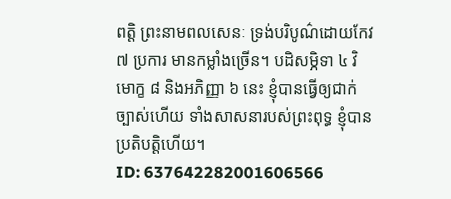ពត្តិ ព្រះនាមពលសេនៈ ទ្រង់បរិបូណ៌ដោយកែវ ៧ ប្រការ មានកម្លាំងច្រើន។ បដិសម្ភិទា ៤ វិមោក្ខ ៨ និងអភិញ្ញា ៦ នេះ ខ្ញុំបានធ្វើឲ្យជាក់ច្បាស់ហើយ ទាំងសាសនារបស់ព្រះពុទ្ធ ខ្ញុំបានប្រតិបត្តិហើយ។
ID: 637642282001606566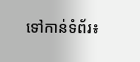ទៅកាន់ទំព័រ៖